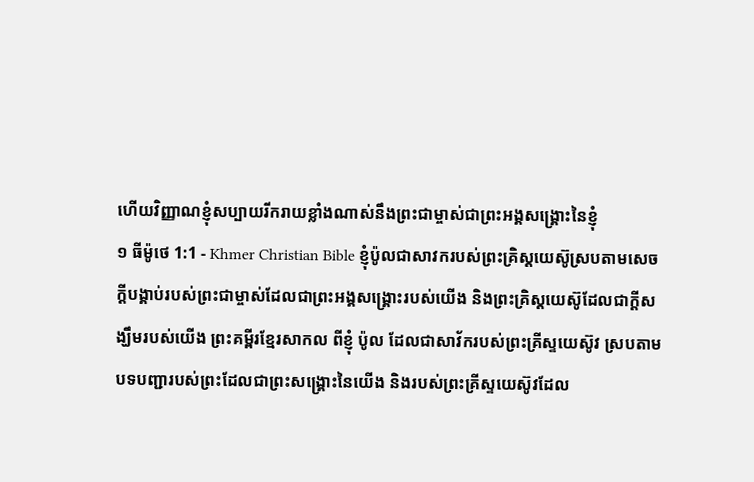ហើយវិញ្ញាណខ្ញុំសប្បាយរីករាយខ្លាំងណាស់នឹងព្រះជាម្ចាស់ជាព្រះអង្គសង្គ្រោះនៃខ្ញុំ
១ ធីម៉ូថេ 1:1 - Khmer Christian Bible ខ្ញុំប៉ូលជាសាវករបស់ព្រះគ្រិស្ដយេស៊ូស្របតាមសេចក្ដីបង្គាប់របស់ព្រះជាម្ចាស់ដែលជាព្រះអង្គសង្គ្រោះរបស់យើង និងព្រះគ្រិស្ដយេស៊ូដែលជាក្ដីសង្ឃឹមរបស់យើង ព្រះគម្ពីរខ្មែរសាកល ពីខ្ញុំ ប៉ូល ដែលជាសាវ័ករបស់ព្រះគ្រីស្ទយេស៊ូវ ស្របតាមបទបញ្ជារបស់ព្រះដែលជាព្រះសង្គ្រោះនៃយើង និងរបស់ព្រះគ្រីស្ទយេស៊ូវដែល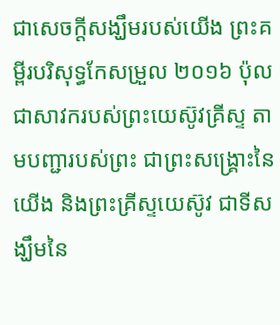ជាសេចក្ដីសង្ឃឹមរបស់យើង ព្រះគម្ពីរបរិសុទ្ធកែសម្រួល ២០១៦ ប៉ុល ជាសាវករបស់ព្រះយេស៊ូវគ្រីស្ទ តាមបញ្ជារបស់ព្រះ ជាព្រះសង្គ្រោះនៃយើង និងព្រះគ្រីស្ទយេស៊ូវ ជាទីសង្ឃឹមនៃ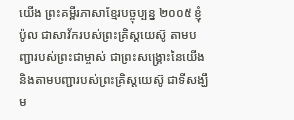យើង ព្រះគម្ពីរភាសាខ្មែរបច្ចុប្បន្ន ២០០៥ ខ្ញុំ ប៉ូល ជាសាវ័ករបស់ព្រះគ្រិស្តយេស៊ូ តាមបញ្ជារបស់ព្រះជាម្ចាស់ ជាព្រះសង្គ្រោះនៃយើង និងតាមបញ្ជារបស់ព្រះគ្រិស្តយេស៊ូ ជាទីសង្ឃឹម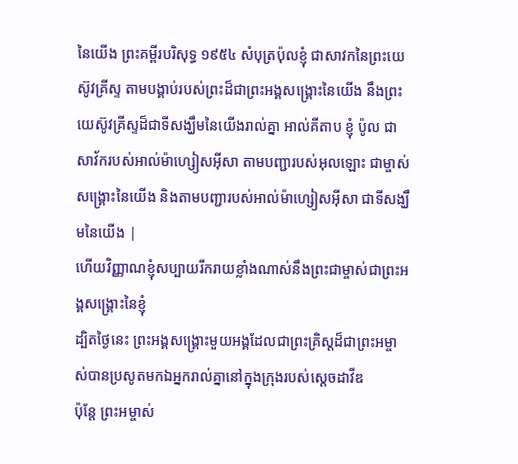នៃយើង ព្រះគម្ពីរបរិសុទ្ធ ១៩៥៤ សំបុត្រប៉ុលខ្ញុំ ជាសាវកនៃព្រះយេស៊ូវគ្រីស្ទ តាមបង្គាប់របស់ព្រះដ៏ជាព្រះអង្គសង្គ្រោះនៃយើង នឹងព្រះយេស៊ូវគ្រីស្ទដ៏ជាទីសង្ឃឹមនៃយើងរាល់គ្នា អាល់គីតាប ខ្ញុំ ប៉ូល ជាសាវ័ករបស់អាល់ម៉ាហ្សៀសអ៊ីសា តាមបញ្ជារបស់អុលឡោះ ជាម្ចាស់សង្គ្រោះនៃយើង និងតាមបញ្ជារបស់អាល់ម៉ាហ្សៀសអ៊ីសា ជាទីសង្ឃឹមនៃយើង |
ហើយវិញ្ញាណខ្ញុំសប្បាយរីករាយខ្លាំងណាស់នឹងព្រះជាម្ចាស់ជាព្រះអង្គសង្គ្រោះនៃខ្ញុំ
ដ្បិតថ្ងៃនេះ ព្រះអង្គសង្គ្រោះមួយអង្គដែលជាព្រះគ្រិស្ដដ៏ជាព្រះអម្ចាស់បានប្រសូតមកឯអ្នករាល់គ្នានៅក្នុងក្រុងរបស់ស្ដេចដាវីឌ
ប៉ុន្ដែ ព្រះអម្ចាស់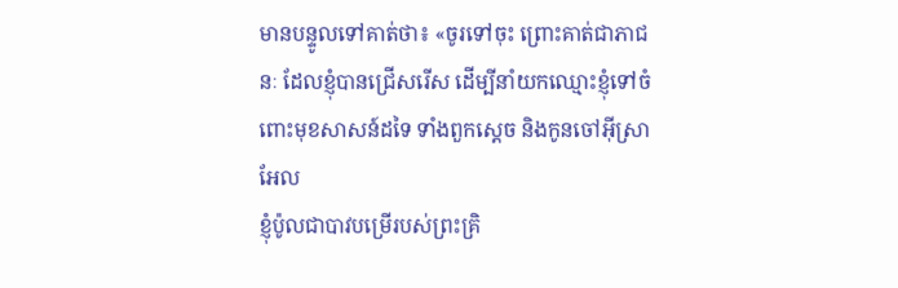មានបន្ទូលទៅគាត់ថា៖ «ចូរទៅចុះ ព្រោះគាត់ជាភាជនៈ ដែលខ្ញុំបានជ្រើសរើស ដើម្បីនាំយកឈ្មោះខ្ញុំទៅចំពោះមុខសាសន៍ដទៃ ទាំងពួកស្ដេច និងកូនចៅអ៊ីស្រាអែល
ខ្ញុំប៉ូលជាបាវបម្រើរបស់ព្រះគ្រិ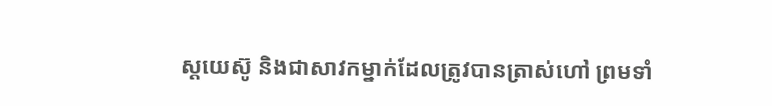ស្ដយេស៊ូ និងជាសាវកម្នាក់ដែលត្រូវបានត្រាស់ហៅ ព្រមទាំ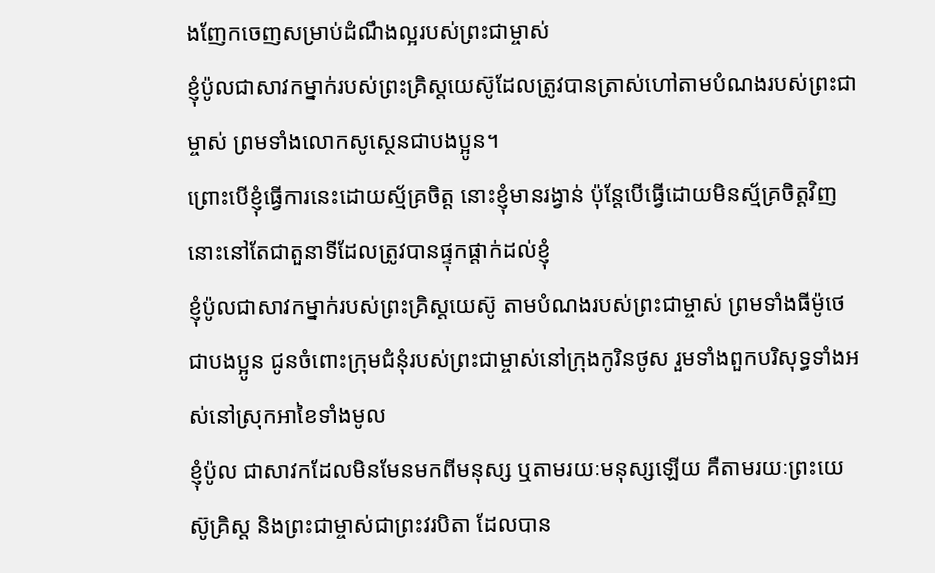ងញែកចេញសម្រាប់ដំណឹងល្អរបស់ព្រះជាម្ចាស់
ខ្ញុំប៉ូលជាសាវកម្នាក់របស់ព្រះគ្រិស្ដយេស៊ូដែលត្រូវបានត្រាស់ហៅតាមបំណងរបស់ព្រះជាម្ចាស់ ព្រមទាំងលោកសូស្ថេនជាបងប្អូន។
ព្រោះបើខ្ញុំធ្វើការនេះដោយស្ម័គ្រចិត្ត នោះខ្ញុំមានរង្វាន់ ប៉ុន្ដែបើធ្វើដោយមិនស្ម័គ្រចិត្តវិញ នោះនៅតែជាតួនាទីដែលត្រូវបានផ្ទុកផ្ដាក់ដល់ខ្ញុំ
ខ្ញុំប៉ូលជាសាវកម្នាក់របស់ព្រះគ្រិស្ដយេស៊ូ តាមបំណងរបស់ព្រះជាម្ចាស់ ព្រមទាំងធីម៉ូថេជាបងប្អូន ជូនចំពោះក្រុមជំនុំរបស់ព្រះជាម្ចាស់នៅក្រុងកូរិនថូស រួមទាំងពួកបរិសុទ្ធទាំងអស់នៅស្រុកអាខៃទាំងមូល
ខ្ញុំប៉ូល ជាសាវកដែលមិនមែនមកពីមនុស្ស ឬតាមរយៈមនុស្សឡើយ គឺតាមរយៈព្រះយេស៊ូគ្រិស្ត និងព្រះជាម្ចាស់ជាព្រះវរបិតា ដែលបាន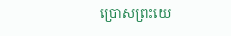ប្រោសព្រះយេ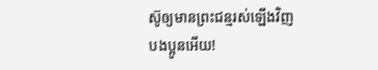ស៊ូឲ្យមានព្រះជន្មរស់ឡើងវិញ
បងប្អូនអើយ!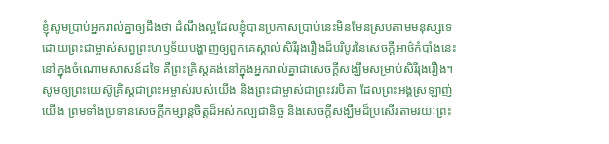ខ្ញុំសូមប្រាប់អ្នករាល់គ្នាឲ្យដឹងថា ដំណឹងល្អដែលខ្ញុំបានប្រកាសប្រាប់នេះមិនមែនស្របតាមមនុស្សទេ
ដោយព្រះជាម្ចាស់សព្វព្រះហឫទ័យបង្ហាញឲ្យពួកគេស្គាល់សិរីរុងរឿងដ៏បរិបូរនៃសេចក្ដីអាថ៌កំបាំងនេះនៅក្នុងចំណោមសាសន៍ដទៃ គឺព្រះគ្រិស្ដគង់នៅក្នុងអ្នករាល់គ្នាជាសេចក្ដីសង្ឃឹមសម្រាប់សិរីរុងរឿង។
សូមឲ្យព្រះយេស៊ូគ្រិស្ដជាព្រះអម្ចាស់របស់យើង និងព្រះជាម្ចាស់ជាព្រះវរបិតា ដែលព្រះអង្គស្រឡាញ់យើង ព្រមទាំងប្រទានសេចក្ដីកម្សាន្ដចិត្ដដ៏អស់កល្បជានិច្ច និងសេចក្ដីសង្ឃឹមដ៏ប្រសើរតាមរយៈព្រះ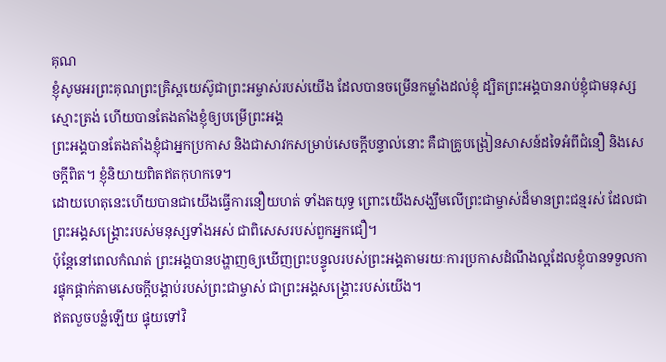គុណ
ខ្ញុំសូមអរព្រះគុណព្រះគ្រិស្ដយេស៊ូជាព្រះអម្ចាស់របស់យើង ដែលបានចម្រើនកម្លាំងដល់ខ្ញុំ ដ្បិតព្រះអង្គបានរាប់ខ្ញុំជាមនុស្សស្មោះត្រង់ ហើយបានតែងតាំងខ្ញុំឲ្យបម្រើព្រះអង្គ
ព្រះអង្គបានតែងតាំងខ្ញុំជាអ្នកប្រកាស និងជាសាវកសម្រាប់សេចក្ដីបន្ទាល់នោះ គឺជាគ្រូបង្រៀនសាសន៍ដទៃអំពីជំនឿ និងសេចក្ដីពិត។ ខ្ញុំនិយាយពិតឥតកុហកទេ។
ដោយហេតុនេះហើយបានជាយើងធ្វើការនឿយហត់ ទាំងតយុទ្ធ ព្រោះយើងសង្ឃឹមលើព្រះជាម្ចាស់ដ៏មានព្រះជន្មរស់ ដែលជាព្រះអង្គសង្គ្រោះរបស់មនុស្សទាំងអស់ ជាពិសេសរបស់ពួកអ្នកជឿ។
ប៉ុន្ដែនៅពេលកំណត់ ព្រះអង្គបានបង្ហាញឲ្យឃើញព្រះបន្ទូលរបស់ព្រះអង្គតាមរយៈការប្រកាសដំណឹងល្អដែលខ្ញុំបានទទួលការផ្ទុកផ្ដាក់តាមសេចក្ដីបង្គាប់របស់ព្រះជាម្ចាស់ ជាព្រះអង្គសង្គ្រោះរបស់យើង។
ឥតលួចបន្លំឡើយ ផ្ទុយទៅវិ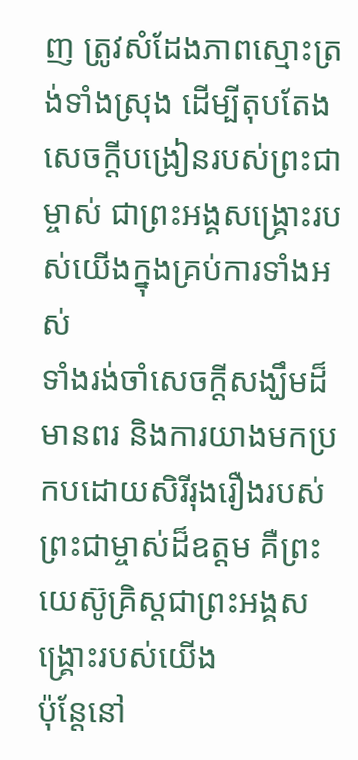ញ ត្រូវសំដែងភាពស្មោះត្រង់ទាំងស្រុង ដើម្បីតុបតែងសេចក្ដីបង្រៀនរបស់ព្រះជាម្ចាស់ ជាព្រះអង្គសង្គ្រោះរបស់យើងក្នុងគ្រប់ការទាំងអស់
ទាំងរង់ចាំសេចក្ដីសង្ឃឹមដ៏មានពរ និងការយាងមកប្រកបដោយសិរីរុងរឿងរបស់ព្រះជាម្ចាស់ដ៏ឧត្ដម គឺព្រះយេស៊ូគ្រិស្ដជាព្រះអង្គសង្គ្រោះរបស់យើង
ប៉ុន្ដែនៅ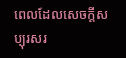ពេលដែលសេចក្ដីសប្បុរសរ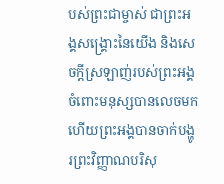បស់ព្រះជាម្ចាស់ ជាព្រះអង្គសង្គ្រោះនៃយើង និងសេចក្ដីស្រឡាញ់របស់ព្រះអង្គចំពោះមនុស្សបានលេចមក
ហើយព្រះអង្គបានចាក់បង្ហូរព្រះវិញ្ញាណបរិសុ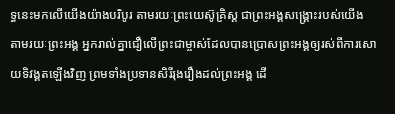ទ្ធនេះមកលើយើងយ៉ាងបរិបូរ តាមរយៈព្រះយេស៊ូគ្រិស្ដ ជាព្រះអង្គសង្គ្រោះរបស់យើង
តាមរយៈព្រះអង្គ អ្នករាល់គ្នាជឿលើព្រះជាម្ចាស់ដែលបានប្រោសព្រះអង្គឲ្យរស់ពីការសោយទិវង្គតឡើងវិញ ព្រមទាំងប្រទានសិរីរុងរឿងដល់ព្រះអង្គ ដើ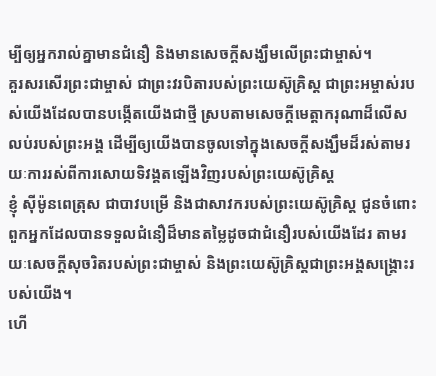ម្បីឲ្យអ្នករាល់គ្នាមានជំនឿ និងមានសេចក្ដីសង្ឃឹមលើព្រះជាម្ចាស់។
គួរសរសើរព្រះជាម្ចាស់ ជាព្រះវរបិតារបស់ព្រះយេស៊ូគ្រិស្ដ ជាព្រះអម្ចាស់របស់យើងដែលបានបង្កើតយើងជាថ្មី ស្របតាមសេចក្ដីមេត្តាករុណាដ៏លើសលប់របស់ព្រះអង្គ ដើម្បីឲ្យយើងបានចូលទៅក្នុងសេចក្ដីសង្ឃឹមដ៏រស់តាមរយៈការរស់ពីការសោយទិវង្គតឡើងវិញរបស់ព្រះយេស៊ូគ្រិស្ដ
ខ្ញុំ ស៊ីម៉ូនពេត្រុស ជាបាវបម្រើ និងជាសាវករបស់ព្រះយេស៊ូគ្រិស្ដ ជូនចំពោះពួកអ្នកដែលបានទទួលជំនឿដ៏មានតម្លៃដូចជាជំនឿរបស់យើងដែរ តាមរយៈសេចក្ដីសុចរិតរបស់ព្រះជាម្ចាស់ និងព្រះយេស៊ូគ្រិស្ដជាព្រះអង្គសង្គ្រោះរបស់យើង។
ហើ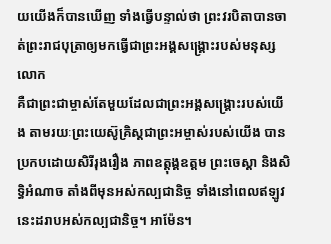យយើងក៏បានឃើញ ទាំងធ្វើបន្ទាល់ថា ព្រះវរបិតាបានចាត់ព្រះរាជបុត្រាឲ្យមកធ្វើជាព្រះអង្គសង្គ្រោះរបស់មនុស្សលោក
គឺជាព្រះជាម្ចាស់តែមួយដែលជាព្រះអង្គសង្គ្រោះរបស់យើង តាមរយៈព្រះយេស៊ូគ្រិស្ដជាព្រះអម្ចាស់របស់យើង បានប្រកបដោយសិរីរុងរឿង ភាពឧត្ដុង្គឧត្ដម ព្រះចេស្ដា និងសិទ្ធិអំណាច តាំងពីមុនអស់កល្បជានិច្ច ទាំងនៅពេលឥឡូវនេះដរាបអស់កល្បជានិច្ច។ អាម៉ែន។